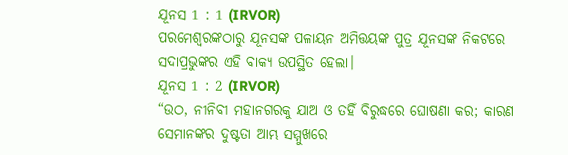ଯୂନସ 1 : 1 (IRVOR)
ପରମେଶ୍ୱରଙ୍କଠାରୁ ଯୂନସଙ୍କ ପଳାୟନ ଅମିତ୍ତୟଙ୍କ ପୁତ୍ର ଯୂନସଙ୍କ ନିକଟରେ ସଦାପ୍ରଭୁଙ୍କର ଏହି ବାକ୍ୟ ଉପସ୍ଥିତ ହେଲା।
ଯୂନସ 1 : 2 (IRVOR)
“ଉଠ, ନୀନିବୀ ମହାନଗରକୁ ଯାଅ ଓ ତହିଁ ବିରୁଦ୍ଧରେ ଘୋଷଣା କର; କାରଣ ସେମାନଙ୍କର ଦୁଷ୍ଟତା ଆମ୍ଭ ସମ୍ମୁଖରେ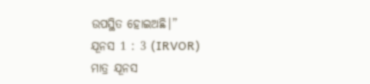ଉପସ୍ଥିତ ହୋଇଅଛି।”
ଯୂନସ 1 : 3 (IRVOR)
ମାତ୍ର ଯୂନସ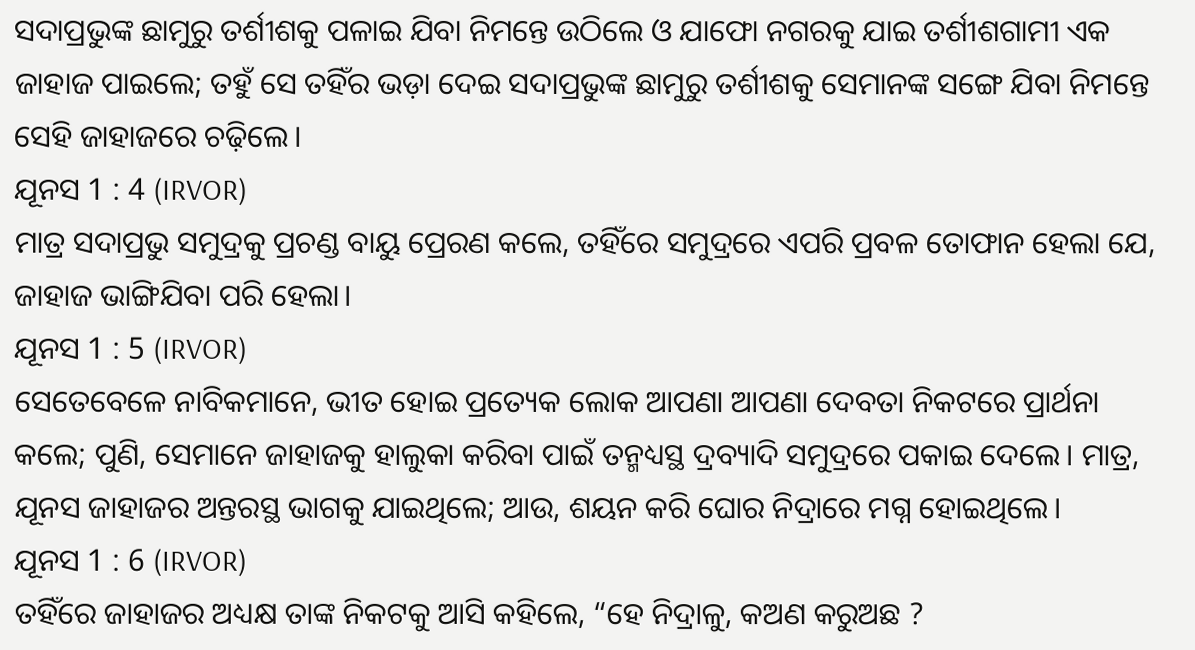ସଦାପ୍ରଭୁଙ୍କ ଛାମୁରୁ ତର୍ଶୀଶକୁ ପଳାଇ ଯିବା ନିମନ୍ତେ ଉଠିଲେ ଓ ଯାଫୋ ନଗରକୁ ଯାଇ ତର୍ଶୀଶଗାମୀ ଏକ ଜାହାଜ ପାଇଲେ; ତହୁଁ ସେ ତହିଁର ଭଡ଼ା ଦେଇ ସଦାପ୍ରଭୁଙ୍କ ଛାମୁରୁ ତର୍ଶୀଶକୁ ସେମାନଙ୍କ ସଙ୍ଗେ ଯିବା ନିମନ୍ତେ ସେହି ଜାହାଜରେ ଚଢ଼ିଲେ।
ଯୂନସ 1 : 4 (IRVOR)
ମାତ୍ର ସଦାପ୍ରଭୁ ସମୁଦ୍ରକୁ ପ୍ରଚଣ୍ଡ ବାୟୁ ପ୍ରେରଣ କଲେ, ତହିଁରେ ସମୁଦ୍ରରେ ଏପରି ପ୍ରବଳ ତୋଫାନ ହେଲା ଯେ, ଜାହାଜ ଭାଙ୍ଗିଯିବା ପରି ହେଲା।
ଯୂନସ 1 : 5 (IRVOR)
ସେତେବେଳେ ନାବିକମାନେ, ଭୀତ ହୋଇ ପ୍ରତ୍ୟେକ ଲୋକ ଆପଣା ଆପଣା ଦେବତା ନିକଟରେ ପ୍ରାର୍ଥନା କଲେ; ପୁଣି, ସେମାନେ ଜାହାଜକୁ ହାଲୁକା କରିବା ପାଇଁ ତନ୍ମଧ୍ୟସ୍ଥ ଦ୍ରବ୍ୟାଦି ସମୁଦ୍ରରେ ପକାଇ ଦେଲେ। ମାତ୍ର, ଯୂନସ ଜାହାଜର ଅନ୍ତରସ୍ଥ ଭାଗକୁ ଯାଇଥିଲେ; ଆଉ, ଶୟନ କରି ଘୋର ନିଦ୍ରାରେ ମଗ୍ନ ହୋଇଥିଲେ।
ଯୂନସ 1 : 6 (IRVOR)
ତହିଁରେ ଜାହାଜର ଅଧ୍ୟକ୍ଷ ତାଙ୍କ ନିକଟକୁ ଆସି କହିଲେ, “ହେ ନିଦ୍ରାଳୁ, କଅଣ କରୁଅଛ ?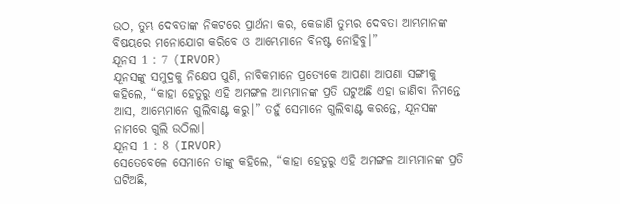ଉଠ, ତୁମ୍ଭ ଦେବତାଙ୍କ ନିକଟରେ ପ୍ରାର୍ଥନା କର, କେଜାଣି ତୁମ୍ଭର ଦେବତା ଆମ୍ଭମାନଙ୍କ ବିଷୟରେ ମନୋଯୋଗ କରିବେ ଓ ଆମ୍ଭେମାନେ ବିନଷ୍ଟ ନୋହିବୁ।”
ଯୂନସ 1 : 7 (IRVOR)
ଯୂନସଙ୍କୁ ସମୁଦ୍ରକୁ ନିକ୍ଷେପ ପୁଣି, ନାବିକମାନେ ପ୍ରତ୍ୟେକେ ଆପଣା ଆପଣା ସଙ୍ଗୀକୁ କହିଲେ, “କାହା ହେତୁରୁ ଏହି ଅମଙ୍ଗଳ ଆମ୍ଭମାନଙ୍କ ପ୍ରତି ଘଟୁଅଛି ଏହା ଜାଣିବା ନିମନ୍ତେ ଆସ, ଆମ୍ଭେମାନେ ଗୁଲିବାଣ୍ଟ କରୁ।” ତହୁଁ ସେମାନେ ଗୁଲିବାଣ୍ଟ କରନ୍ତେ, ଯୂନସଙ୍କ ନାମରେ ଗୁଲି ଉଠିଲା।
ଯୂନସ 1 : 8 (IRVOR)
ସେତେବେଳେ ସେମାନେ ତାଙ୍କୁ କହିଲେ, “କାହା ହେତୁରୁ ଏହି ଅମଙ୍ଗଳ ଆମ୍ଭମାନଙ୍କ ପ୍ରତି ଘଟିଅଛି,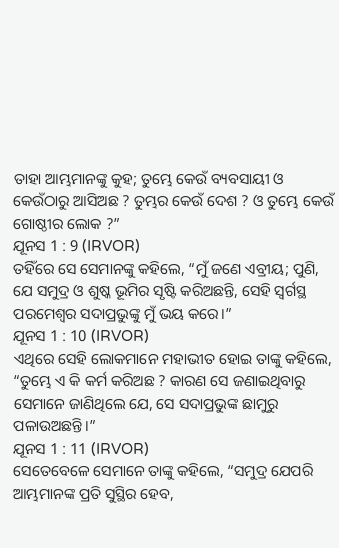ତାହା ଆମ୍ଭମାନଙ୍କୁ କୁହ; ତୁମ୍ଭେ କେଉଁ ବ୍ୟବସାୟୀ ଓ କେଉଁଠାରୁ ଆସିଅଛ ? ତୁମ୍ଭର କେଉଁ ଦେଶ ? ଓ ତୁମ୍ଭେ କେଉଁ ଗୋଷ୍ଠୀର ଲୋକ ?”
ଯୂନସ 1 : 9 (IRVOR)
ତହିଁରେ ସେ ସେମାନଙ୍କୁ କହିଲେ, “ମୁଁ ଜଣେ ଏବ୍ରୀୟ; ପୁଣି, ଯେ ସମୁଦ୍ର ଓ ଶୁଷ୍କ ଭୂମିର ସୃଷ୍ଟି କରିଅଛନ୍ତି, ସେହି ସ୍ୱର୍ଗସ୍ଥ ପରମେଶ୍ୱର ସଦାପ୍ରଭୁଙ୍କୁ ମୁଁ ଭୟ କରେ।”
ଯୂନସ 1 : 10 (IRVOR)
ଏଥିରେ ସେହି ଲୋକମାନେ ମହାଭୀତ ହୋଇ ତାଙ୍କୁ କହିଲେ, “ତୁମ୍ଭେ ଏ କି କର୍ମ କରିଅଛ ? କାରଣ ସେ ଜଣାଇଥିବାରୁ ସେମାନେ ଜାଣିଥିଲେ ଯେ, ସେ ସଦାପ୍ରଭୁଙ୍କ ଛାମୁରୁ ପଳାଉଅଛନ୍ତି।”
ଯୂନସ 1 : 11 (IRVOR)
ସେତେବେଳେ ସେମାନେ ତାଙ୍କୁ କହିଲେ, “ସମୁଦ୍ର ଯେପରି ଆମ୍ଭମାନଙ୍କ ପ୍ରତି ସୁସ୍ଥିର ହେବ,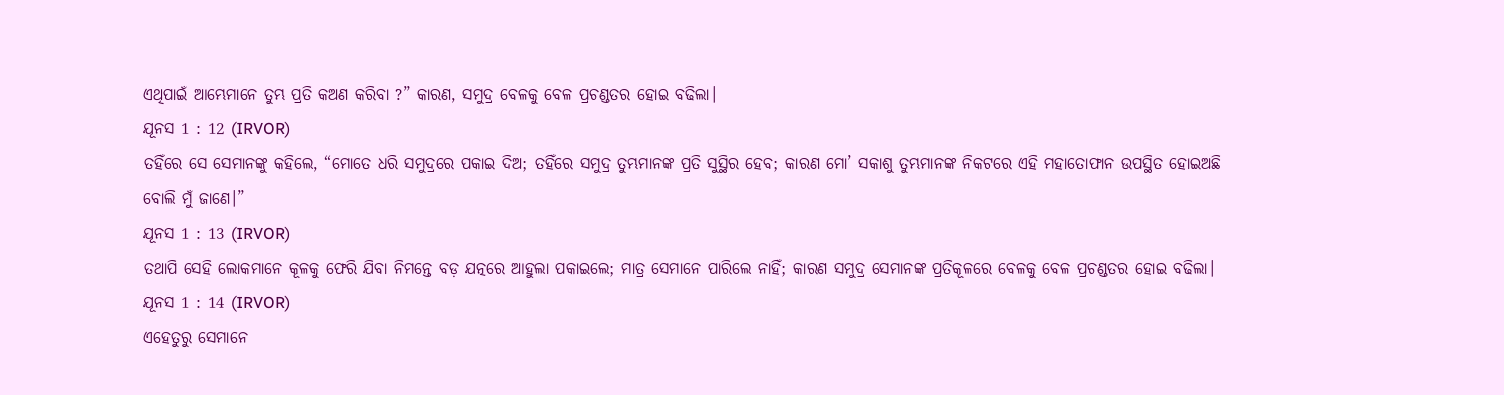ଏଥିପାଇଁ ଆମ୍ଭେମାନେ ତୁମ୍ଭ ପ୍ରତି କଅଣ କରିବା ?” କାରଣ, ସମୁଦ୍ର ବେଳକୁ ବେଳ ପ୍ରଚଣ୍ଡତର ହୋଇ ବଢିଲା।
ଯୂନସ 1 : 12 (IRVOR)
ତହିଁରେ ସେ ସେମାନଙ୍କୁ କହିଲେ, “ମୋତେ ଧରି ସମୁଦ୍ରରେ ପକାଇ ଦିଅ; ତହିଁରେ ସମୁଦ୍ର ତୁମ୍ଭମାନଙ୍କ ପ୍ରତି ସୁସ୍ଥିର ହେବ; କାରଣ ମୋ’ ସକାଶୁ ତୁମ୍ଭମାନଙ୍କ ନିକଟରେ ଏହି ମହାତୋଫାନ ଉପସ୍ଥିତ ହୋଇଅଛି ବୋଲି ମୁଁ ଜାଣେ।”
ଯୂନସ 1 : 13 (IRVOR)
ତଥାପି ସେହି ଲୋକମାନେ କୂଳକୁ ଫେରି ଯିବା ନିମନ୍ତେ ବଡ଼ ଯତ୍ନରେ ଆହୁଲା ପକାଇଲେ; ମାତ୍ର ସେମାନେ ପାରିଲେ ନାହିଁ; କାରଣ ସମୁଦ୍ର ସେମାନଙ୍କ ପ୍ରତିକୂଳରେ ବେଳକୁ ବେଳ ପ୍ରଚଣ୍ଡତର ହୋଇ ବଢିଲା।
ଯୂନସ 1 : 14 (IRVOR)
ଏହେତୁରୁ ସେମାନେ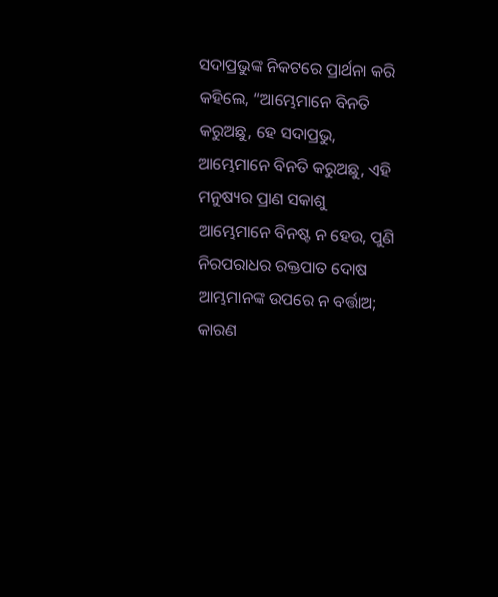ସଦାପ୍ରଭୁଙ୍କ ନିକଟରେ ପ୍ରାର୍ଥନା କରି କହିଲେ, “ଆମ୍ଭେମାନେ ବିନତି କରୁଅଛୁ, ହେ ସଦାପ୍ରଭୁ, ଆମ୍ଭେମାନେ ବିନତି କରୁଅଛୁ, ଏହି ମନୁଷ୍ୟର ପ୍ରାଣ ସକାଶୁ ଆମ୍ଭେମାନେ ବିନଷ୍ଟ ନ ହେଉ, ପୁଣି ନିରପରାଧର ରକ୍ତପାତ ଦୋଷ ଆମ୍ଭମାନଙ୍କ ଉପରେ ନ ବର୍ତ୍ତାଅ; କାରଣ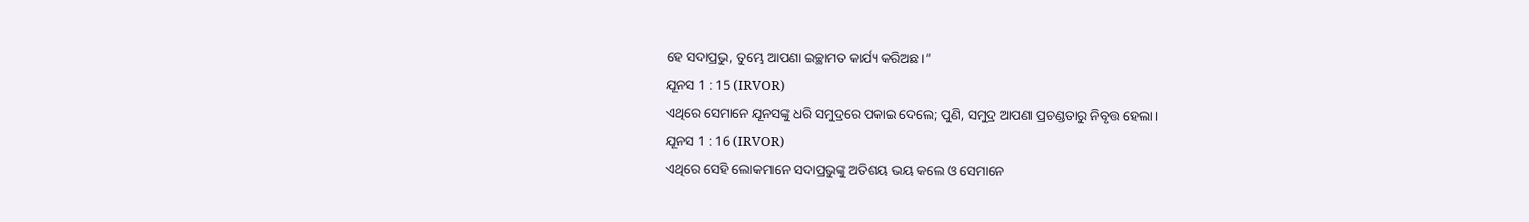ହେ ସଦାପ୍ରଭୁ, ତୁମ୍ଭେ ଆପଣା ଇଚ୍ଛାମତ କାର୍ଯ୍ୟ କରିଅଛ।”
ଯୂନସ 1 : 15 (IRVOR)
ଏଥିରେ ସେମାନେ ଯୂନସଙ୍କୁ ଧରି ସମୁଦ୍ରରେ ପକାଇ ଦେଲେ; ପୁଣି, ସମୁଦ୍ର ଆପଣା ପ୍ରଚଣ୍ଡତାରୁ ନିବୃତ୍ତ ହେଲା।
ଯୂନସ 1 : 16 (IRVOR)
ଏଥିରେ ସେହି ଲୋକମାନେ ସଦାପ୍ରଭୁଙ୍କୁ ଅତିଶୟ ଭୟ କଲେ ଓ ସେମାନେ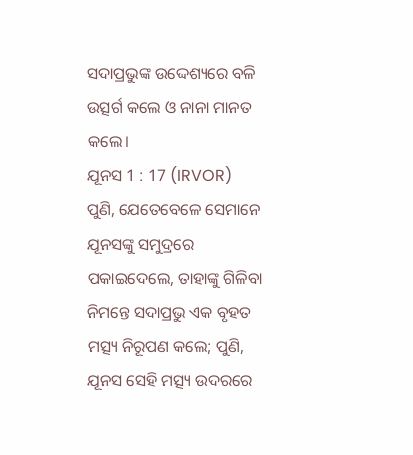ସଦାପ୍ରଭୁଙ୍କ ଉଦ୍ଦେଶ୍ୟରେ ବଳି ଉତ୍ସର୍ଗ କଲେ ଓ ନାନା ମାନତ କଲେ।
ଯୂନସ 1 : 17 (IRVOR)
ପୁଣି, ଯେତେବେଳେ ସେମାନେ ଯୂନସଙ୍କୁ ସମୁଦ୍ରରେ ପକାଇଦେଲେ, ତାହାଙ୍କୁ ଗିଳିବା ନିମନ୍ତେ ସଦାପ୍ରଭୁ ଏକ ବୃହତ ମତ୍ସ୍ୟ ନିରୂପଣ କଲେ; ପୁଣି, ଯୂନସ ସେହି ମତ୍ସ୍ୟ ଉଦରରେ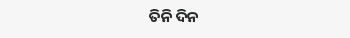ତିନି ଦିନ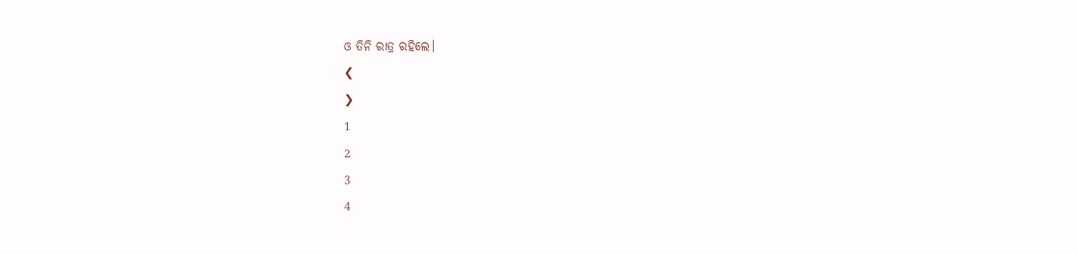ଓ ତିନି ରାତ୍ର ରହିଲେ।
❮
❯
1
2
3
4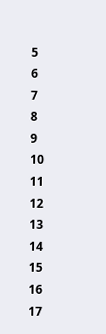5
6
7
8
9
10
11
12
13
14
15
16
17